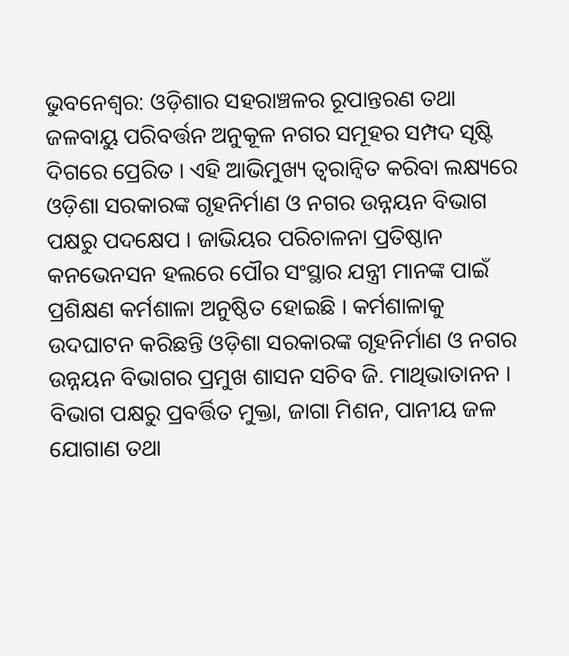ଭୁବନେଶ୍ବର: ଓଡ଼ିଶାର ସହରାଞ୍ଚଳର ରୂପାନ୍ତରଣ ତଥା ଜଳବାୟୁ ପରିବର୍ତ୍ତନ ଅନୁକୂଳ ନଗର ସମୂହର ସମ୍ପଦ ସୃଷ୍ଟି ଦିଗରେ ପ୍ରେରିତ । ଏହି ଆଭିମୁଖ୍ୟ ତ୍ବରାନ୍ବିତ କରିବା ଲକ୍ଷ୍ୟରେ ଓଡ଼ିଶା ସରକାରଙ୍କ ଗୃହନିର୍ମାଣ ଓ ନଗର ଉନ୍ନୟନ ବିଭାଗ ପକ୍ଷରୁ ପଦକ୍ଷେପ । ଜାଭିୟର ପରିଚାଳନା ପ୍ରତିଷ୍ଠାନ କନଭେନସନ ହଲରେ ପୌର ସଂସ୍ଥାର ଯନ୍ତ୍ରୀ ମାନଙ୍କ ପାଇଁ ପ୍ରଶିକ୍ଷଣ କର୍ମଶାଳା ଅନୁଷ୍ଠିତ ହୋଇଛି । କର୍ମଶାଳାକୁ ଉଦଘାଟନ କରିଛନ୍ତି ଓଡ଼ିଶା ସରକାରଙ୍କ ଗୃହନିର୍ମାଣ ଓ ନଗର ଉନ୍ନୟନ ବିଭାଗର ପ୍ରମୁଖ ଶାସନ ସଚିବ ଜି. ମାଥିଭାତାନନ ।
ବିଭାଗ ପକ୍ଷରୁ ପ୍ରବର୍ତ୍ତିତ ମୁକ୍ତା, ଜାଗା ମିଶନ, ପାନୀୟ ଜଳ ଯୋଗାଣ ତଥା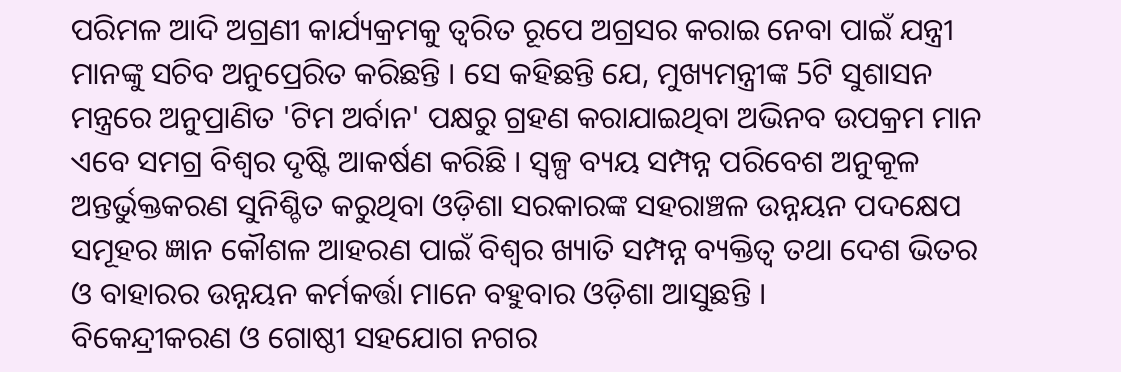ପରିମଳ ଆଦି ଅଗ୍ରଣୀ କାର୍ଯ୍ୟକ୍ରମକୁ ତ୍ଵରିତ ରୂପେ ଅଗ୍ରସର କରାଇ ନେବା ପାଇଁ ଯନ୍ତ୍ରୀ ମାନଙ୍କୁ ସଚିବ ଅନୁପ୍ରେରିତ କରିଛନ୍ତି । ସେ କହିଛନ୍ତି ଯେ, ମୁଖ୍ୟମନ୍ତ୍ରୀଙ୍କ 5ଟି ସୁଶାସନ ମନ୍ତ୍ରରେ ଅନୁପ୍ରାଣିତ 'ଟିମ ଅର୍ବାନ' ପକ୍ଷରୁ ଗ୍ରହଣ କରାଯାଇଥିବା ଅଭିନବ ଉପକ୍ରମ ମାନ ଏବେ ସମଗ୍ର ବିଶ୍ବର ଦୃଷ୍ଟି ଆକର୍ଷଣ କରିଛି । ସ୍ବଳ୍ପ ବ୍ୟୟ ସମ୍ପନ୍ନ ପରିବେଶ ଅନୁକୂଳ ଅନ୍ତର୍ଭୁକ୍ତକରଣ ସୁନିଶ୍ଚିତ କରୁଥିବା ଓଡ଼ିଶା ସରକାରଙ୍କ ସହରାଞ୍ଚଳ ଉନ୍ନୟନ ପଦକ୍ଷେପ ସମୂହର ଜ୍ଞାନ କୌଶଳ ଆହରଣ ପାଇଁ ବିଶ୍ବର ଖ୍ୟାତି ସମ୍ପନ୍ନ ବ୍ୟକ୍ତିତ୍ଵ ତଥା ଦେଶ ଭିତର ଓ ବାହାରର ଉନ୍ନୟନ କର୍ମକର୍ତ୍ତା ମାନେ ବହୁବାର ଓଡ଼ିଶା ଆସୁଛନ୍ତି ।
ବିକେନ୍ଦ୍ରୀକରଣ ଓ ଗୋଷ୍ଠୀ ସହଯୋଗ ନଗର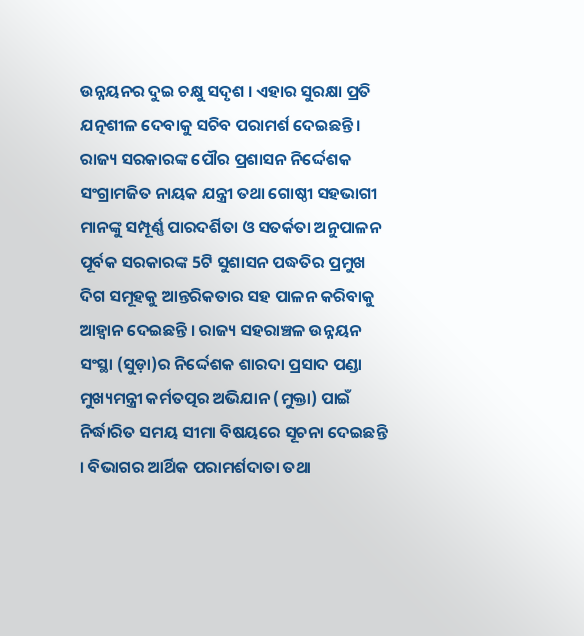ଉନ୍ନୟନର ଦୁଇ ଚକ୍ଷୁ ସଦୃଶ । ଏହାର ସୁରକ୍ଷା ପ୍ରତି ଯତ୍ନଶୀଳ ଦେବାକୁ ସଚିବ ପରାମର୍ଶ ଦେଇଛନ୍ତି । ରାଜ୍ୟ ସରକାରଙ୍କ ପୌର ପ୍ରଶାସନ ନିର୍ଦ୍ଦେଶକ ସଂଗ୍ରାମଜିତ ନାୟକ ଯନ୍ତ୍ରୀ ତଥା ଗୋଷ୍ଠୀ ସହଭାଗୀ ମାନଙ୍କୁ ସମ୍ପୂର୍ଣ୍ଣ ପାରଦର୍ଶିତା ଓ ସତର୍କତା ଅନୁପାଳନ ପୂର୍ବକ ସରକାରଙ୍କ 5ଟି ସୁଶାସନ ପଦ୍ଧତିର ପ୍ରମୁଖ ଦିଗ ସମୂହକୁ ଆନ୍ତରିକତାର ସହ ପାଳନ କରିବାକୁ ଆହ୍ଵାନ ଦେଇଛନ୍ତି । ରାଜ୍ୟ ସହରାଞ୍ଚଳ ଉନ୍ନୟନ ସଂସ୍ଥା (ସୁଡ଼ା)ର ନିର୍ଦ୍ଦେଶକ ଶାରଦା ପ୍ରସାଦ ପଣ୍ଡା ମୁଖ୍ୟମନ୍ତ୍ରୀ କର୍ମତତ୍ପର ଅଭିଯାନ (ମୁକ୍ତା) ପାଇଁ ନିର୍ଦ୍ଧାରିତ ସମୟ ସୀମା ବିଷୟରେ ସୂଚନା ଦେଇଛନ୍ତି । ବିଭାଗର ଆର୍ଥିକ ପରାମର୍ଶଦାତା ତଥା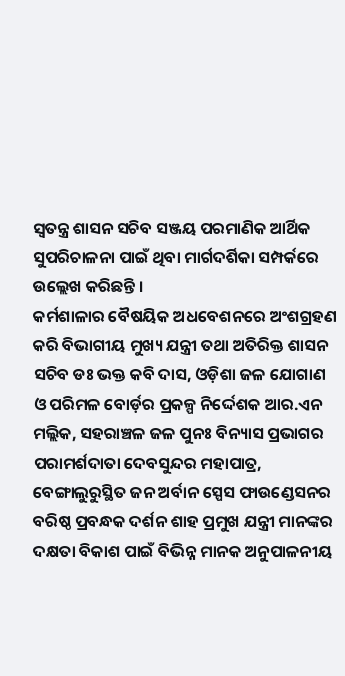ସ୍ବତନ୍ତ୍ର ଶାସନ ସଚିବ ସଞ୍ଜୟ ପରମାଣିକ ଆର୍ଥିକ ସୁପରିଚାଳନା ପାଇଁ ଥିବା ମାର୍ଗଦର୍ଶିକା ସମ୍ପର୍କରେ ଉଲ୍ଲେଖ କରିଛନ୍ତି ।
କର୍ମଶାଳାର ବୈଷୟିକ ଅଧବେଶନରେ ଅଂଶଗ୍ରହଣ କରି ବିଭାଗୀୟ ମୁଖ୍ୟ ଯନ୍ତ୍ରୀ ତଥା ଅତିରିକ୍ତ ଶାସନ ସଚିବ ଡଃ ଭକ୍ତ କବି ଦାସ, ଓଡ଼ିଶା ଜଳ ଯୋଗାଣ ଓ ପରିମଳ ବୋର୍ଡ଼ର ପ୍ରକଳ୍ପ ନିର୍ଦ୍ଦେଶକ ଆର.ଏନ ମଲ୍ଲିକ, ସହରାଞ୍ଚଳ ଜଳ ପୁନଃ ବିନ୍ୟାସ ପ୍ରଭାଗର ପରାମର୍ଶଦାତା ଦେବସୁନ୍ଦର ମହାପାତ୍ର, ବେଙ୍ଗାଲୁରୁସ୍ଥିତ ଜନ ଅର୍ବାନ ସ୍ପେସ ଫାଉଣ୍ଡେସନର ବରିଷ୍ଠ ପ୍ରବନ୍ଧକ ଦର୍ଶନ ଶାହ ପ୍ରମୁଖ ଯନ୍ତ୍ରୀ ମାନଙ୍କର ଦକ୍ଷତା ବିକାଶ ପାଇଁ ବିଭିନ୍ନ ମାନକ ଅନୁପାଳନୀୟ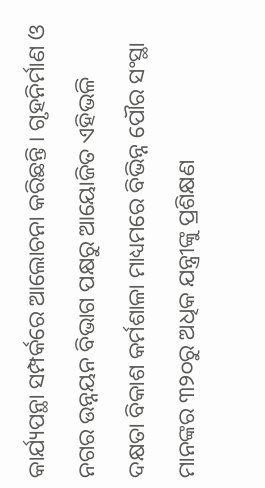କାର୍ଯ୍ୟପନ୍ଥା ସମ୍ପର୍କରେ ଆଲୋଚନା କରିଛନ୍ତି । ଗୃହନିର୍ମାଣ ଓ ନଗର ଉନ୍ନୟନ ବିଭାଗ ପକ୍ଷରୁ ଆୟୋଜିତ ଏହିଭଳି ଦକ୍ଷତା ବିକାଶ କର୍ମଶାଳା ମାଧ୍ୟମରେ ବିଭିନ୍ନ ପୌର ସଂସ୍ଥା ମାନଙ୍କର ୩୨୦ରୁ ଅଧିକ ଯନ୍ତ୍ରୀଙ୍କୁ ପ୍ରଶିକ୍ଷଣ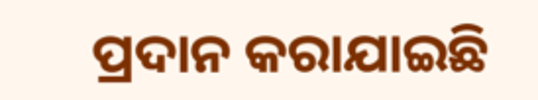ପ୍ରଦାନ କରାଯାଇଛି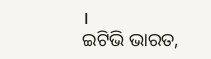।
ଇଟିଭି ଭାରତ,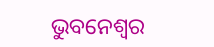ଭୁବନେଶ୍ବର